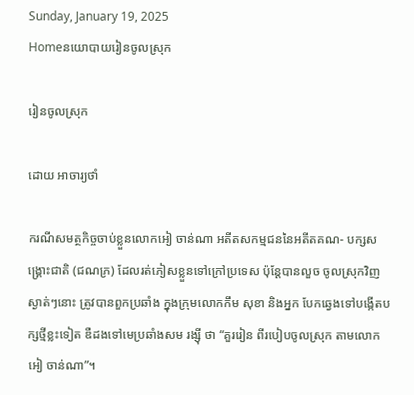Sunday, January 19, 2025
Homeនយោបាយរៀនចូលស្រុក

រៀនចូលស្រុក

ដោយ អាចារ្យថាំ

ករណីសមត្ថកិច្ចចាប់ខ្លួនលោកអៀ ចាន់ណា អតីតសកម្មជននៃអតីតគណ- បក្សសង្គ្រោះជាតិ (ជណភ្រ) ដែលរត់ភៀសខ្លួនទៅក្រៅប្រទេស ប៉ុន្តែបានលួច ចូលស្រុកវិញស្ងាត់ៗនោះ ត្រូវបានពួកប្រឆាំង ក្នុងក្រុមលោកកឹម សុខា និងអ្នក បែកឆ្វេងទៅបង្កើតបក្សថ្មីខ្លះទៀត ឌឺដងទៅមេប្រឆាំងសម រង្ស៊ី ថា “គួររៀន ពីរបៀបចូលស្រុក តាមលោកអៀ ចាន់ណា”។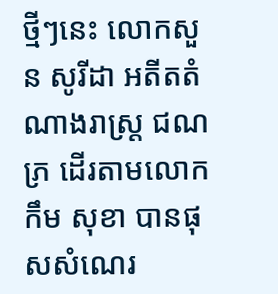ថ្មីៗនេះ លោកសួន សូរីដា អតីតតំណាងរាស្ត្រ ជណភ្រ ដើរតាមលោកកឹម សុខា បានផុសសំណេរ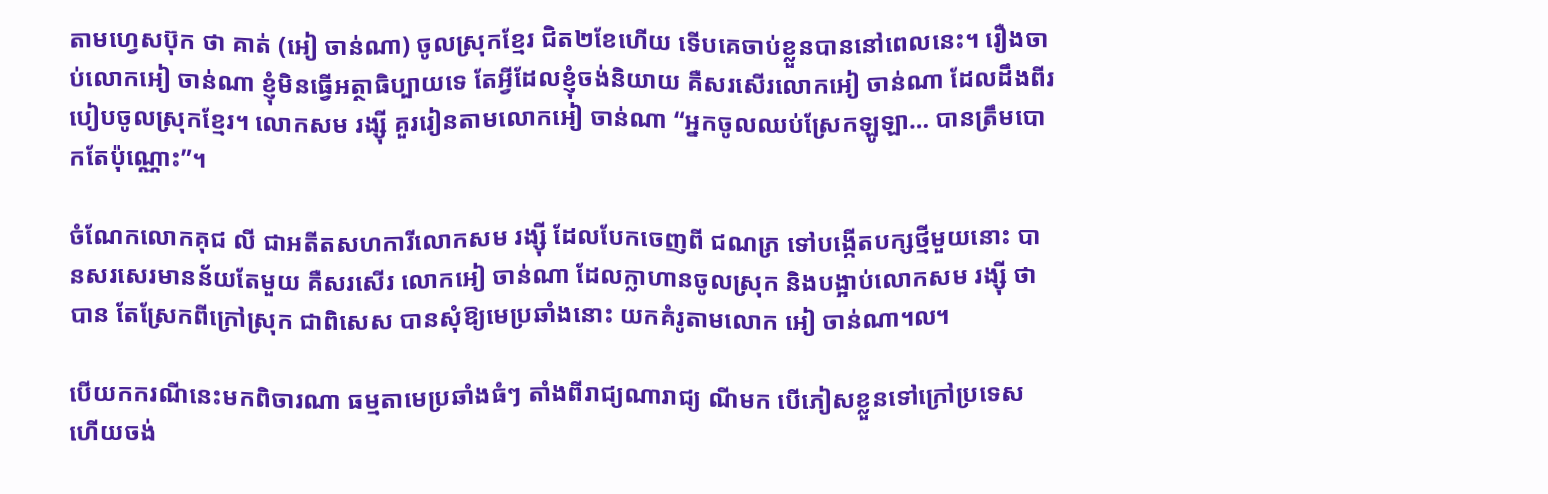តាមហ្វេសប៊ុក ថា គាត់ (អៀ ចាន់ណា) ចូលស្រុកខ្មែរ ជិត២ខែហើយ ទើបគេចាប់ខ្លួនបាននៅពេលនេះ។ រឿងចាប់លោកអៀ ចាន់ណា ខ្ញុំមិនធ្វើអត្ថាធិប្បាយទេ តែអ្វីដែលខ្ញុំចង់និយាយ គឺសរសើរលោកអៀ ចាន់ណា ដែលដឹងពីរបៀបចូលស្រុកខ្មែរ។ លោកសម រង្ស៊ី គួររៀនតាមលោកអៀ ចាន់ណា “អ្នកចូលឈប់ស្រែកឡូឡា… បានត្រឹមបោកតែប៉ុណ្ណោះ”។

ចំណែកលោកគុជ លី ជាអតីតសហការីលោកសម រង្ស៊ី ដែលបែកចេញពី ជណភ្រ ទៅបង្កើតបក្សថ្មីមួយនោះ បានសរសេរមានន័យតែមួយ គឺសរសើរ លោកអៀ ចាន់ណា ដែលក្លាហានចូលស្រុក និងបង្អាប់លោកសម រង្ស៊ី ថា បាន តែស្រែកពីក្រៅស្រុក ជាពិសេស បានសុំឱ្យមេប្រឆាំងនោះ យកគំរូតាមលោក អៀ ចាន់ណា៘

បើយកករណីនេះមកពិចារណា ធម្មតាមេប្រឆាំងធំៗ តាំងពីរាជ្យណារាជ្យ ណីមក បើភៀសខ្លួនទៅក្រៅប្រទេស ហើយចង់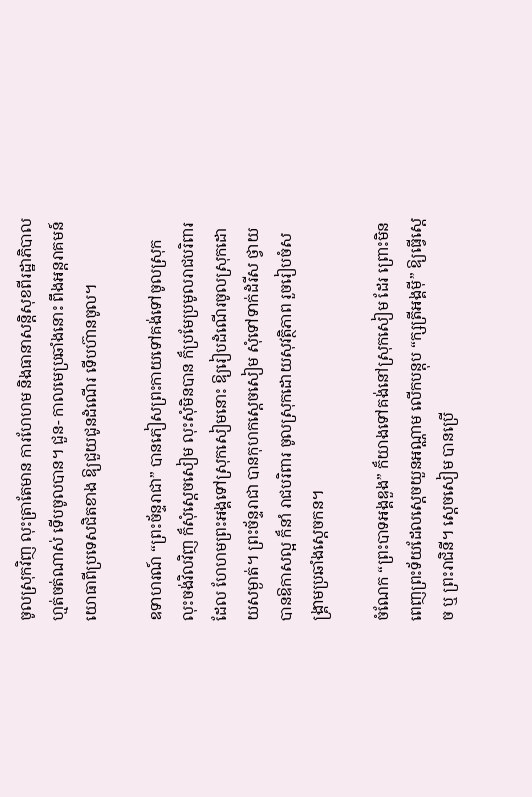ចូលស្រុកវិញ លុះត្រាតែមាន ការហែហម និងធានាសន្តិសុខពីរដ្ឋាភិបាល ហ្មត់ចត់ណាស់ ទើបចូលបាន។ ជួន- កាលមេប្រឆាំងនោះ ពឹងអន្តរាគមន៍យោធាពីប្រទេសជិតខាង ឱ្យជួយជូនដំណើរ ទើបហ៊ានចូល។

ឧទាហរណ៍ “ព្រះច័ន្ទរាជា” បានភៀសព្រះកាយទៅគង់ទៅចូលស្រុក លុះចង់វិលវិញ ក៏សុំស្តេចសៀម លុះសុំមិនបាន ក៏ប្រមែប្រមូលរាជបរិពារដែល ហែហមព្រះអង្គទៅស្រុកសៀមនោះ ឱ្យរៀបដំណើរចូលស្រុកដោយសម្ងាត់។ ព្រះច័ន្ទរាជា បានកុហកស្តេចសៀម សុំទៅទាក់ដំរីស ថ្វាយបានឱកាសល្អ ក៏នាំ រាជបរិពារ ចូលស្រុកដោយសុវត្ថិភាព រួចរៀបចំសង្គ្រាមប្រឆាំងស្តេចកន។

ចំណែក “ព្រះបាទអង្គឌួង” ក៏យាងទៅគង់នៅស្រុកសៀម ដែរ ព្រោះមិន ពេញព្រះទ័យដែលស្តេចយួនអណ្ណាម លើកបន្តុប “ក្សត្រីអង្គម៉ី” ឱ្យធ្វើស្តេច ឬ ព្រះរាជិនី។ ស្តេចសៀម បានប្រើ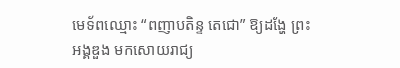មេទ័ពឈ្មោះ “ពញាបតិន្ទ តេជោ” ឱ្យដង្ហែ ព្រះអង្គឌួង មកសោយរាជ្យ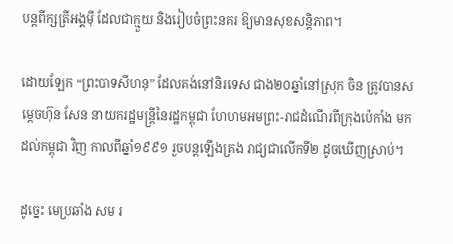បន្តពីក្សត្រីអង្គម៉ី ដែលជាក្មួយ និងរៀបចំព្រះនគរ ឱ្យមានសុខសន្តិភាព។

ដោយឡែក “ព្រះបាទសីហនុ” ដែលគង់នៅនិរទេស ជាង២០ឆ្នាំនៅស្រុក ចិន ត្រូវបានសម្តេចហ៊ុន សែន នាយករដ្ឋមន្ត្រីនៃរដ្ឋកម្ពុជា ហែហមអមព្រះ-រាជដំណើរពីក្រុងប៉េកាំង មកដល់កម្ពុជា វិញ កាលពីឆ្នាំ១៩៩១ រួចបន្តឡើងគ្រង រាជ្យជាលើកទី២ ដូចឃើញស្រាប់។

ដូច្នេះ មេប្រឆាំង សម រ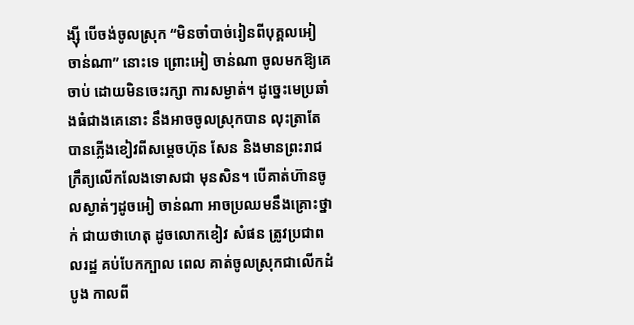ង្ស៊ី បើចង់ចូលស្រុក “មិនចាំបាច់រៀនពីបុគ្គលអៀ ចាន់ណា” នោះទេ ព្រោះអៀ ចាន់ណា ចូលមកឱ្យគេចាប់ ដោយមិនចេះរក្សា ការសម្ងាត់។ ដូច្នេះមេប្រឆាំងធំជាងគេនោះ នឹងអាចចូលស្រុកបាន លុះត្រាតែ បានភ្លើងខៀវពីសម្តេចហ៊ុន សែន និងមានព្រះរាជក្រឹត្យលើកលែងទោសជា មុនសិន។ បើគាត់ហ៊ានចូលស្ងាត់ៗដូចអៀ ចាន់ណា អាចប្រឈមនឹងគ្រោះថ្នាក់ ជាយថាហេតុ ដូចលោកខៀវ សំផន ត្រូវប្រជាពលរដ្ឋ គប់បែកក្បាល ពេល គាត់ចូលស្រុកជាលើកដំបូង កាលពី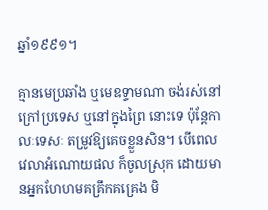ឆ្នាំ១៩៩១។

គ្មានមេប្រឆាំង ឬមេឧទ្ទាមណា ចង់រស់នៅក្រៅប្រទេស ឬនៅក្នុងព្រៃ នោះទេ ប៉ុន្តែកាលៈទេសៈ តម្រូវឱ្យគេចខ្លួនសិន។ បើពេលវេលាអំណោយផល ក៏ចូលស្រុក ដោយមានអ្នកហែហមគគ្រឹកគគ្រេង មិ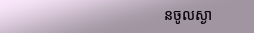នចូលស្ងា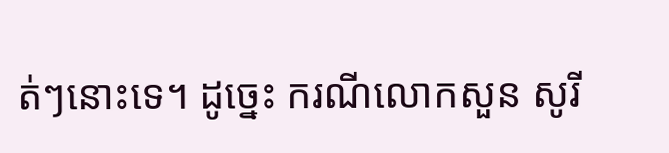ត់ៗនោះទេ។ ដូច្នេះ ករណីលោកសួន សូរី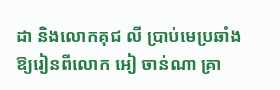ដា និងលោកគុជ លី ប្រាប់មេប្រឆាំង ឱ្យរៀនពីលោក អៀ ចាន់ណា គ្រា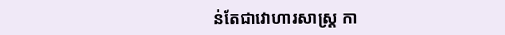ន់តែជាវោហារសាស្ត្រ កា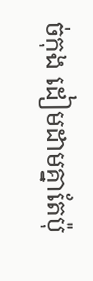ច់កុង ដៀមដាមគ្នាតែប៉ុ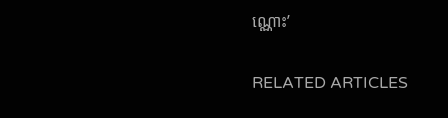ណ្ណោះ’

RELATED ARTICLES